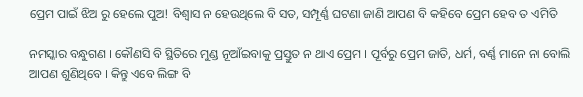ପ୍ରେମ ପାଇଁ ଝିଅ ରୁ ହେଲେ ପୁଅ! ବିଶ୍ଵାସ ନ ହେଉଥିଲେ ବି ସତ, ସମ୍ପୂର୍ଣ୍ଣ ଘଟଣା ଜାଣି ଆପଣ ବି କହିବେ ପ୍ରେମ ହେବ ତ ଏମିତି

ନମସ୍କାର ବନ୍ଧୁଗଣ । କୌଣସି ବି ସ୍ଥିତିରେ ମୁଣ୍ଡ ନୂଆଁଇବାକୁ ପ୍ରସ୍ତୁତ ନ ଥାଏ ପ୍ରେମ । ପୂର୍ବରୁ ପ୍ରେମ ଜାତି, ଧର୍ମ, ବର୍ଣ୍ଣ ମାନେ ନା ବୋଲି ଆପଣ ଶୁଣିଥିବେ । କିନ୍ତୁ ଏବେ ଲିଙ୍ଗ ବି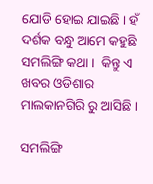ଯୋଡି ହୋଇ ଯାଇଛି । ହଁ ଦର୍ଶକ ବନ୍ଧୁ ଆମେ କହୁଛି ସମଲିଙ୍ଗି କଥା ।  କିନ୍ତୁ ଏ ଖବର ଓଡିଶାର ମାଲକାନଗିରି ରୁ ଆସିଛି ।

ସମଲିଙ୍ଗି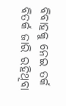ବିବାହକୁ ନେଇ ତର୍କ ବିତର୍କ ଜାରି ରହିଥିବା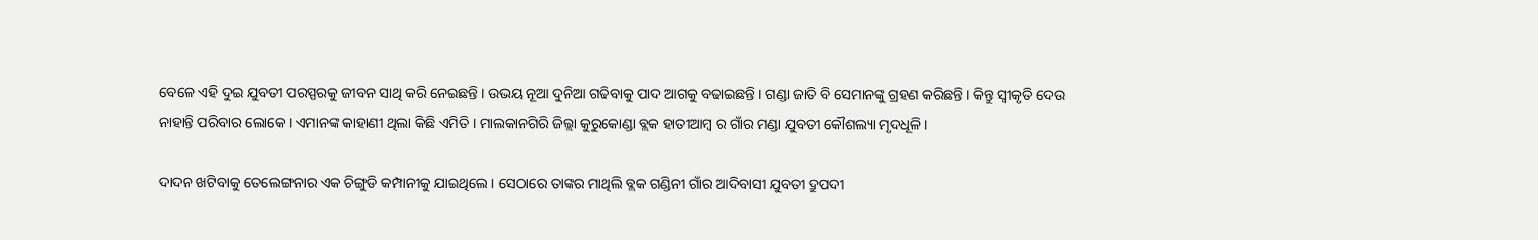ବେଳେ ଏହି ଦୁଇ ଯୁବତୀ ପରସ୍ପରକୁ ଜୀବନ ସାଥି କରି ନେଇଛନ୍ତି । ଉଭୟ ନୂଆ ଦୁନିଆ ଗଢିବାକୁ ପାଦ ଆଗକୁ ବଢାଇଛନ୍ତି । ଗଣ୍ଡା ଜାତି ବି ସେମାନଙ୍କୁ ଗ୍ରହଣ କରିଛନ୍ତି । କିନ୍ତୁ ସ୍ବୀକୃତି ଦେଉ ନାହାନ୍ତି ପରିବାର ଲୋକେ । ଏମାନଙ୍କ କାହାଣୀ ଥିଲା କିଛି ଏମିତି । ମାଲକାନଗିରି ଜିଲ୍ଲା କୁରୁକୋଣ୍ଡା ବ୍ଲକ ହାତୀଆମ୍ବ ର ଗାଁର ମଣ୍ଡା ଯୁବତୀ କୌଶଲ୍ୟା ମୃଦଧୂଳି ।

ଦାଦନ ଖଟିବାକୁ ତେଲେଙ୍ଗନାର ଏକ ଚିଙ୍ଗୁଡି କମ୍ପାନୀକୁ ଯାଇଥିଲେ । ସେଠାରେ ତାଙ୍କର ମାଥିଲି ବ୍ଲକ ଗଣ୍ଡିନୀ ଗାଁର ଆଦିବାସୀ ଯୁବତୀ ଦ୍ରୁପଦୀ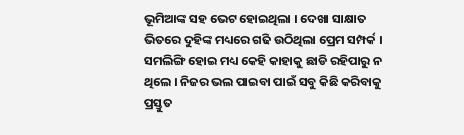ଭୂମିଆଙ୍କ ସହ ଭେଟ ହୋଇଥିଲା । ଦେଖା ସାକ୍ଷାତ ଭିତରେ ଦୁହିଙ୍କ ମଧ୍ୟରେ ଗଢି ଉଠିଥିଲା ପ୍ରେମ ସମ୍ପର୍କ । ସମଲିଙ୍ଗି ହୋଇ ମଧ୍ୟ କେହି କାହାକୁ ଛାଡି ରହିପାରୁ ନ ଥିଲେ । ନିଜର ଭଲ ପାଇବା ପାଇଁ ସବୁ କିଛି କରିବାକୁ ପ୍ରସ୍ତୁତ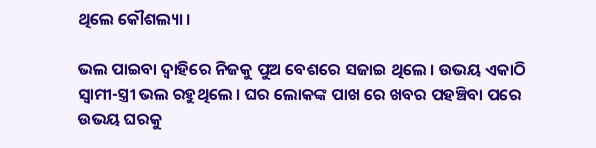ଥିଲେ କୌଶଲ୍ୟା ।

ଭଲ ପାଇବା ଦ୍ଵାହିରେ ନିଜକୁ ପୁଅ ବେଶରେ ସଜାଇ ଥିଲେ । ଉଭୟ ଏକାଠି ସ୍ଵାମୀ-ସ୍ତ୍ରୀ ଭଲ ରହୁଥିଲେ । ଘର ଲୋକଙ୍କ ପାଖ ରେ ଖବର ପହଞ୍ଚିବା ପରେ ଉଭୟ ଘରକୁ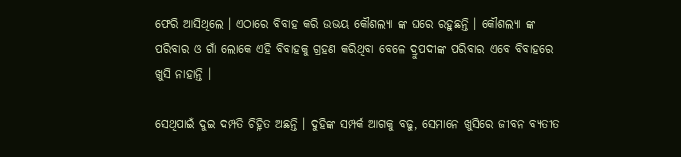ଫେରି ଆସିଥିଲେ । ଏଠାରେ ବିବାହ କରି ଉଭୟ କୌଶଲ୍ୟା ଙ୍କ ଘରେ ରହୁଛନ୍ତି । କୌଶଲ୍ୟା ଙ୍କ ପରିବାର ଓ ଗାଁ ଲୋକେ ଏହି ବିବାହକୁ ଗ୍ରହଣ କରିଥିବା ବେଳେ ଦ୍ରୁପଦୀଙ୍କ ପରିବାର ଏବେ ବିବାହରେ ଖୁସି ନାହାନ୍ତି ।

ସେଥିପାଇଁ ଦୁଇ ଦମ୍ପତି ଚିହ୍ନିତ ଅଛନ୍ତି । ଦୁହିଙ୍କ ସମ୍ପର୍କ ଆଗକୁ ବଢୁ, ସେମାନେ ଖୁସିରେ ଜୀବନ ବ୍ଯତୀତ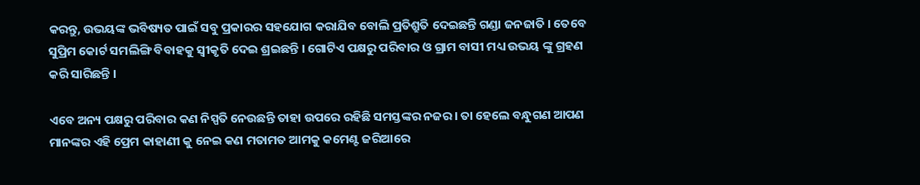କରନ୍ତୁ, ଉଭୟଙ୍କ ଭବିଷ୍ୟତ ପାଇଁ ସବୁ ପ୍ରକାରର ସହଯୋଗ କରାଯିବ ବୋଲି ପ୍ରତିଶ୍ରୁତି ଦେଇଛନ୍ତି ଗଣ୍ଡା ଜନଜାତି । ତେବେ ସୁପ୍ରିମ କୋର୍ଟ ସମଲିଙ୍ଗି ବିବାହକୁ ସ୍ବୀକୃତି ଦେଇ ଶ୍ରଇଛନ୍ତି । ଗୋଟିଏ ପକ୍ଷରୁ ପରିବାର ଓ ଗ୍ରାମ ବାସୀ ମଧ୍ୟ ଉଭୟ ଙ୍କୁ ଗ୍ରହଣ କରି ସାରିଛନ୍ତି ।

ଏବେ ଅନ୍ୟ ପକ୍ଷରୁ ପରିବାର କଣ ନିସ୍ପତି ନେଉଛନ୍ତି ତାହା ଉପରେ ରହିଛି ସମସ୍ତଙ୍କର ନଜର । ତା ହେଲେ ବନ୍ଧୁଗଣ ଆପଣ ମାନଙ୍କର ଏହି ପ୍ରେମ କାହାଣୀ କୁ ନେଇ କଣ ମତାମତ ଆମକୁ କମେଣ୍ଟ ଜରିଆରେ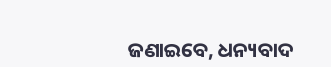ଜଣାଇବେ, ଧନ୍ୟବାଦ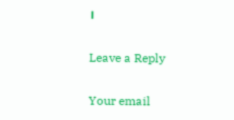।

Leave a Reply

Your email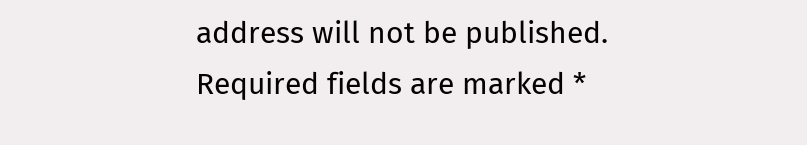address will not be published. Required fields are marked *